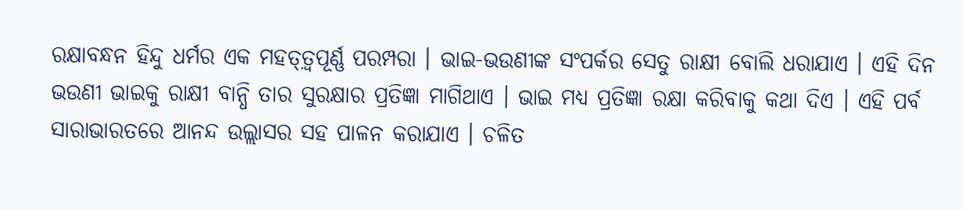ରକ୍ଷାବନ୍ଧନ ହିନ୍ଦୁ ଧର୍ମର ଏକ ମହତ୍ତ଼୍ବପୂର୍ଣ୍ଣ ପରମ୍ପରା । ଭାଇ-ଭଉଣୀଙ୍କ ସଂପର୍କର ସେତୁ ରାକ୍ଷୀ ବୋଲି ଧରାଯାଏ । ଏହି ଦିନ ଭଉଣୀ ଭାଇକୁ ରାକ୍ଷୀ ବାନ୍ଧି ତାର ସୁରକ୍ଷାର ପ୍ରତିଜ୍ଞା ମାଗିଥାଏ । ଭାଇ ମଧ୍ୟ ପ୍ରତିଜ୍ଞା ରକ୍ଷା କରିବାକୁ କଥା ଦିଏ । ଏହି ପର୍ବ ସାରାଭାରତରେ ଆନନ୍ଦ ଉଲ୍ଲାସର ସହ ପାଳନ କରାଯାଏ । ଚଳିତ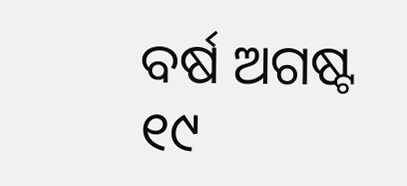ବର୍ଷ ଅଗଷ୍ଟ ୧୯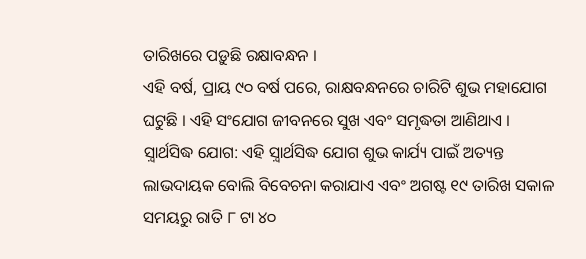ତାରିଖରେ ପଡ଼ୁଛି ରକ୍ଷାବନ୍ଧନ ।
ଏହି ବର୍ଷ, ପ୍ରାୟ ୯୦ ବର୍ଷ ପରେ, ରାକ୍ଷବନ୍ଧନରେ ଚାରିଟି ଶୁଭ ମହାଯୋଗ ଘଟୁଛି । ଏହି ସଂଯୋଗ ଜୀବନରେ ସୁଖ ଏବଂ ସମୃଦ୍ଧତା ଆଣିଥାଏ । ସ଼୍ବାର୍ଥସିଦ୍ଧ ଯୋଗ: ଏହି ସ଼୍ବାର୍ଥସିଦ୍ଧ ଯୋଗ ଶୁଭ କାର୍ଯ୍ୟ ପାଇଁ ଅତ୍ୟନ୍ତ ଲାଭଦାୟକ ବୋଲି ବିବେଚନା କରାଯାଏ ଏବଂ ଅଗଷ୍ଟ ୧୯ ତାରିଖ ସକାଳ ସମୟରୁ ରାତି ୮ ଟା ୪୦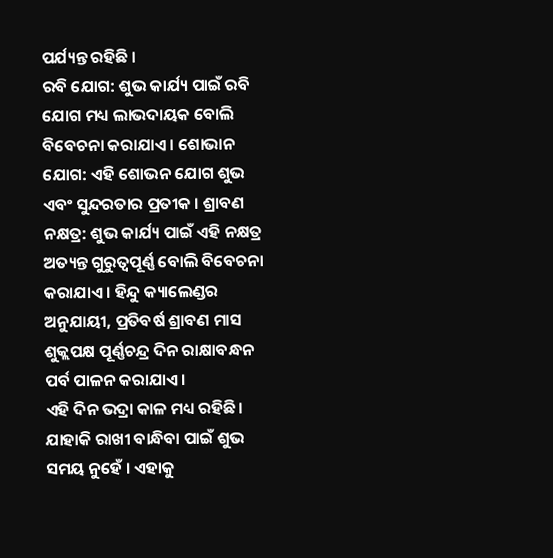ପର୍ଯ୍ୟନ୍ତ ରହିଛି ।
ରବି ଯୋଗ: ଶୁଭ କାର୍ଯ୍ୟ ପାଇଁ ରବି ଯୋଗ ମଧ୍ୟ ଲାଭଦାୟକ ବୋଲି ବିବେଚନା କରାଯାଏ । ଶୋଭାନ ଯୋଗ: ଏହି ଶୋଭନ ଯୋଗ ଶୁଭ ଏବଂ ସୁନ୍ଦରତାର ପ୍ରତୀକ । ଶ୍ରାବଣ ନକ୍ଷତ୍ର: ଶୁଭ କାର୍ଯ୍ୟ ପାଇଁ ଏହି ନକ୍ଷତ୍ର ଅତ୍ୟନ୍ତ ଗୁରୁତ୍ୱପୂର୍ଣ୍ଣ ବୋଲି ବିବେଚନା କରାଯାଏ । ହିନ୍ଦୁ କ୍ୟାଲେଣ୍ଡର ଅନୁଯାୟୀ, ପ୍ରତିବର୍ଷ ଶ୍ରାବଣ ମାସ ଶୁକ୍ଲପକ୍ଷ ପୂର୍ଣ୍ଣଚନ୍ଦ୍ର ଦିନ ରାକ୍ଷାବନ୍ଧନ ପର୍ବ ପାଳନ କରାଯାଏ।
ଏହି ଦିନ ଭଦ୍ରା କାଳ ମଧ୍ୟ ରହିଛି। ଯାହାକି ରାଖୀ ବାନ୍ଧିବା ପାଇଁ ଶୁଭ ସମୟ ନୁହେଁ । ଏହାକୁ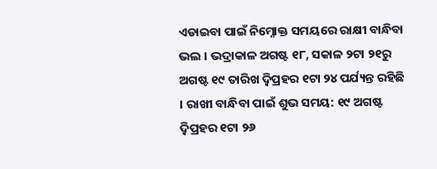ଏଡାଇବା ପାଇଁ ନିମ୍ନୋକ୍ତ ସମୟରେ ରାକ୍ଷୀ ବାନ୍ଧିବା ଭଲ । ଭଦ୍ରାକାଳ ଅଗଷ୍ଟ ୧୮, ସକାଳ ୨ଟା ୨୧ରୁ ଅଗଷ୍ଟ ୧୯ ତାରିଖ ଦ଼୍ବିପ୍ରହର ୧ଟା ୨୪ ପର୍ଯ୍ୟନ୍ତ ରହିଛି । ରାଖୀ ବାନ୍ଧିବା ପାଇଁ ଶୁଭ ସମୟ: ୧୯ ଅଗଷ୍ଟ ଦ଼୍ବିପ୍ରହର ୧ଟା ୨୬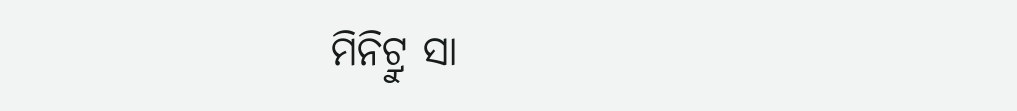ମିନିଟ୍ରୁ ସା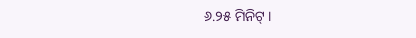୬.୨୫ ମିନିଟ୍ ।